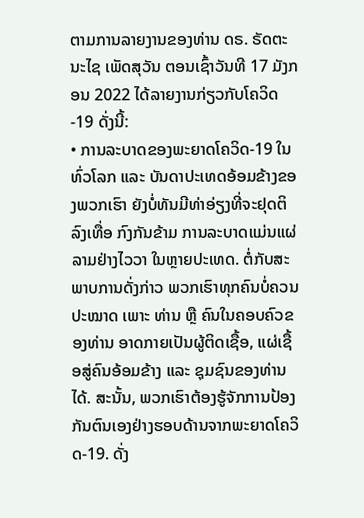ຕາມການລາຍງານຂອງທ່ານ ດຣ. ຣັດຕະນະໄຊ ເພັດສຸວັນ ຕອນເຊົ້າວັນທີ 17 ມັງກອນ 2022 ໄດ້ລາຍງານກ່ຽວກັບໂຄວິດ-19 ດັ່ງນີ້:
• ການລະບາດຂອງພະຍາດໂຄວິດ-19 ໃນທົ່ວໂລກ ແລະ ບັນດາປະເທດອ້ອມຂ້າງຂອງພວກເຮົາ ຍັງບໍ່ທັນມີທ່າອ່ຽງທີ່ຈະຢຸດຕິລົງເທື່ອ ກົງກັນຂ້າມ ການລະບາດແມ່ນແຜ່ລາມຢ່າງໄວວາ ໃນຫຼາຍປະເທດ. ຕໍ່ກັບສະພາບການດັ່ງກ່າວ ພວກເຮົາທຸກຄົນບໍ່ຄວນປະໝາດ ເພາະ ທ່ານ ຫຼື ຄົນໃນຄອບຄົວຂອງທ່ານ ອາດກາຍເປັນຜູ້ຕິດເຊື້ອ, ແຜ່ເຊື້ອສູ່ຄົນອ້ອມຂ້າງ ແລະ ຊຸມຊົນຂອງທ່ານໄດ້. ສະນັ້ນ, ພວກເຮົາຕ້ອງຮູ້ຈັກການປ້ອງກັນຕົນເອງຢ່າງຮອບດ້ານຈາກພະຍາດໂຄວິດ-19. ດັ່ງ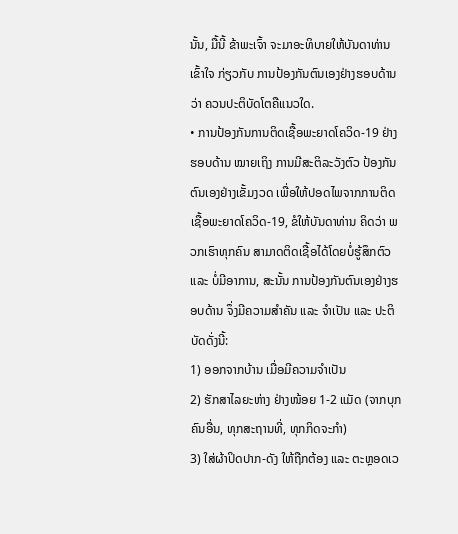ນັ້ນ, ມື້ນີ້ ຂ້າພະເຈົ້າ ຈະມາອະທິບາຍໃຫ້ບັນດາທ່ານ ເຂົ້າໃຈ ກ່ຽວກັບ ການປ້ອງກັນຕົນເອງຢ່າງຮອບດ້ານ ວ່າ ຄວນປະຕິບັດໂຕຄືແນວໃດ.
• ການປ້ອງກັນການຕິດເຊື້ອພະຍາດໂຄວິດ-19 ຢ່າງຮອບດ້ານ ໝາຍເຖິງ ການມີສະຕິລະວັງຕົວ ປ້ອງກັນຕົນເອງຢ່າງເຂັ້ມງວດ ເພື່ອໃຫ້ປອດໄພຈາກການຕິດເຊື້ອພະຍາດໂຄວິດ-19, ຂໍໃຫ້ບັນດາທ່ານ ຄິດວ່າ ພວກເຮົາທຸກຄົນ ສາມາດຕິດເຊື້ອໄດ້ໂດຍບໍ່ຮູ້ສຶກຕົວ ແລະ ບໍ່ມີອາການ, ສະນັ້ນ ການປ້ອງກັນຕົນເອງຢ່າງຮອບດ້ານ ຈຶ່ງມີຄວາມສຳຄັນ ແລະ ຈຳເປັນ ແລະ ປະຕິບັດດັ່ງນີ້:
1) ອອກຈາກບ້ານ ເມື່ອມີຄວາມຈຳເປັນ
2) ຮັກສາໄລຍະຫ່າງ ຢ່າງໜ້ອຍ 1-2 ແມັດ (ຈາກບຸກຄົນອື່ນ, ທຸກສະຖານທີ່, ທຸກກິດຈະກຳ)
3) ໃສ່ຜ້າປິດປາກ-ດັງ ໃຫ້ຖືກຕ້ອງ ແລະ ຕະຫຼອດເວ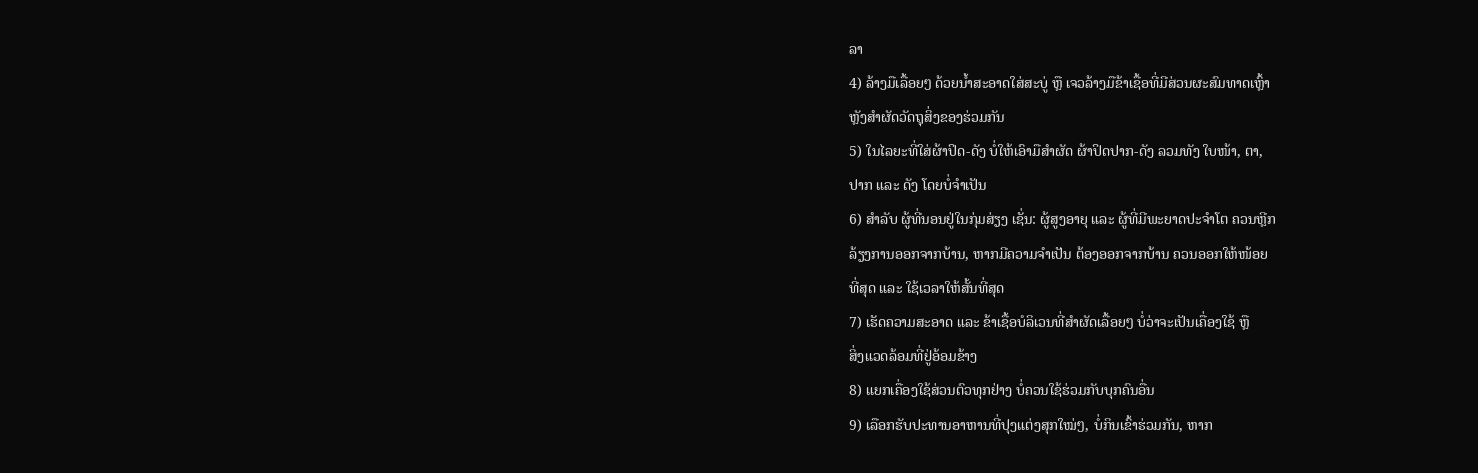ລາ
4) ລ້າງມືເລື້ອຍໆ ດ້ວຍນ້ຳສະອາດໃສ່ສະບູ່ ຫຼື ເຈວລ້າງມືຂ້າເຊື້ອທີ່ມີສ່ວນຜະສົມທາດເຫຼົ້າ
ຫຼັງສຳຜັດວັດຖຸສິ່ງຂອງຮ່ວມກັນ
5) ໃນໄລຍະທີ່ໃສ່ຜ້າປິດ-ດັງ ບໍ່ໃຫ້ເອົາມືສຳຜັດ ຜ້າປິດປາກ-ດັງ ລວມທັງ ໃບໜ້າ, ຕາ,
ປາກ ແລະ ດັງ ໂດຍບໍ່ຈຳເປັນ
6) ສຳລັບ ຜູ້ທີ່ນອນຢູ່ໃນກຸ່ມສ່ຽງ ເຊັ່ນ: ຜູ້ສູງອາຍຸ ແລະ ຜູ້ທີ່ມີພະຍາດປະຈຳໂຕ ຄວນຫຼີກ
ລ້ຽງການອອກຈາກບ້ານ, ຫາກມີຄວາມຈຳເປັນ ຕ້ອງອອກຈາກບ້ານ ຄວນອອກໃຫ້ໜ້ອຍ
ທີ່ສຸດ ແລະ ໃຊ້ເວລາໃຫ້ສັ້ນທີ່ສຸດ
7) ເຮັດຄວາມສະອາດ ແລະ ຂ້າເຊື້ອບໍລິເວນທີ່ສຳຜັດເລື້ອຍໆ ບໍ່ວ່າຈະເປັນເຄື່ອງໃຊ້ ຫຼື
ສິ່ງແວດລ້ອມທີ່ຢູ່ອ້ອມຂ້າງ
8) ແຍກເຄື່ອງໃຊ້ສ່ວນຕົວທຸກຢ່າງ ບໍ່ຄວນໃຊ້ຮ່ວມກັບບຸກຄົນອື່ນ
9) ເລືອກຮັບປະທານອາຫານທີ່ປຸງແຕ່ງສຸກໃໝ່ໆ, ບໍ່ກິນເຂົ້າຮ່ວມກັນ, ຫາກ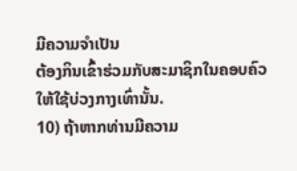ມີຄວາມຈຳເປັນ
ຕ້ອງກິນເຂົ້າຮ່ວມກັບສະມາຊິກໃນຄອບຄົວ ໃຫ້ໃຊ້ບ່ວງກາງເທົ່ານັ້ນ.
10) ຖ້າຫາກທ່ານມີຄວາມ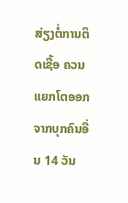ສ່ຽງຕໍ່ການຕິດເຊື້ອ ຄວນແຍກໂຕອອກຈາກບຸກຄົນອື່ນ 14 ວັນ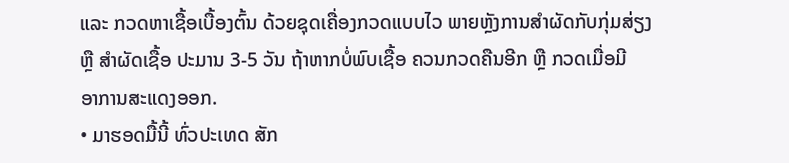ແລະ ກວດຫາເຊື້ອເບື້ອງຕົ້ນ ດ້ວຍຊຸດເຄື່ອງກວດແບບໄວ ພາຍຫຼັງການສຳຜັດກັບກຸ່ມສ່ຽງ
ຫຼື ສຳຜັດເຊື້ອ ປະມານ 3-5 ວັນ ຖ້າຫາກບໍ່ພົບເຊື້ອ ຄວນກວດຄືນອີກ ຫຼື ກວດເມື່ອມີ
ອາການສະແດງອອກ.
• ມາຮອດມື້ນີ້ ທົ່ວປະເທດ ສັກ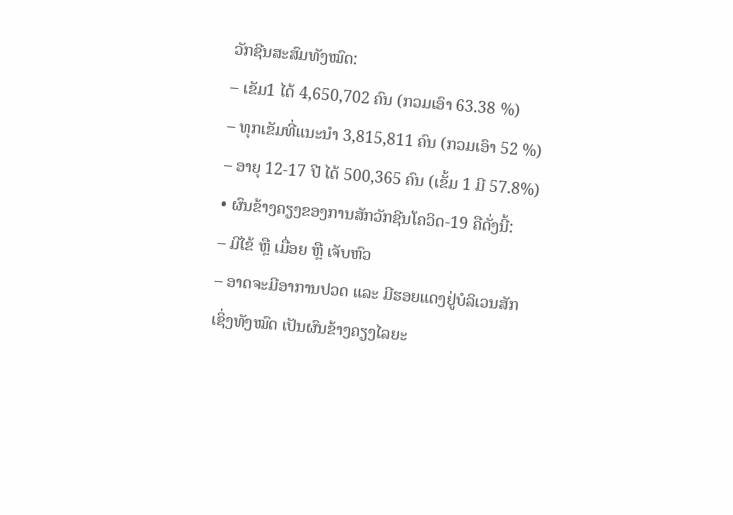ວັກຊີນສະສົມທັງໝົດ:
– ເຂັມ1 ໄດ້ 4,650,702 ຄົນ (ກວມເອົາ 63.38 %)
– ທຸກເຂັມທີ່ແນະນໍາ 3,815,811 ຄົນ (ກວມເອົາ 52 %)
– ອາຍຸ 12-17 ປີ ໄດ້ 500,365 ຄົນ (ເຂັ້ມ 1 ມີ 57.8%)
• ຜົນຂ້າງຄຽງຂອງການສັກວັກຊີນໂຄວິດ-19 ຄືດັ່ງນີ້:
– ມີໄຂ້ ຫຼື ເມື່ອຍ ຫຼື ເຈັບຫົວ
– ອາດຈະມີອາການປວດ ແລະ ມີຮອຍແດງຢູ່ບໍລິເວນສັກ
ເຊິ່ງທັງໝົດ ເປັນຜົນຂ້າງຄຽງໄລຍະ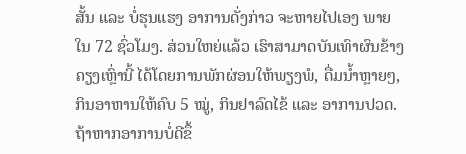ສັ້ນ ແລະ ບໍ່ຮຸນແຮງ ອາການດັ່ງກ່າວ ຈະຫາຍໄປເອງ ພາຍໃນ 72 ຊົ່ວໂມງ. ສ່ວນໃຫຍ່ແລ້ວ ເຮົາສາມາດບັນເທົາຜົນຂ້າງຄຽງເຫຼົ່ານີ້ ໄດ້ໂດຍການພັກຜ່ອນໃຫ້ພຽງພໍ, ດື່ມນ້ຳຫຼາຍໆ, ກິນອາຫານໃຫ້ຄົບ 5 ໝູ່, ກິນຢາລົດໄຂ້ ແລະ ອາການປວດ. ຖ້າຫາກອາການບໍ່ດີຂຶ້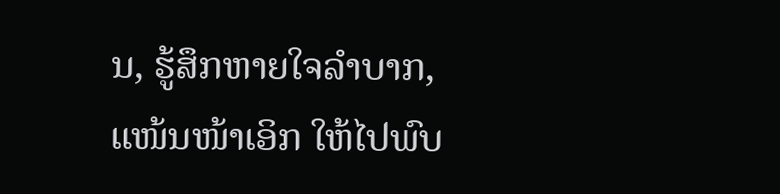ນ, ຮູ້ສຶກຫາຍໃຈລຳບາກ, ແໜ້ນໜ້າເອິກ ໃຫ້ໄປພົບ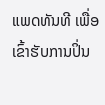ແພດທັນທີ ເພື່ອເຂົ້າຮັບການປິ່ນ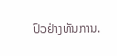ປົວຢ່າງທັນການ.